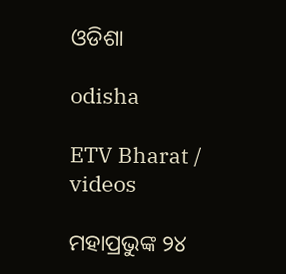ଓଡିଶା

odisha

ETV Bharat / videos

ମହାପ୍ରଭୁଙ୍କ ୨୪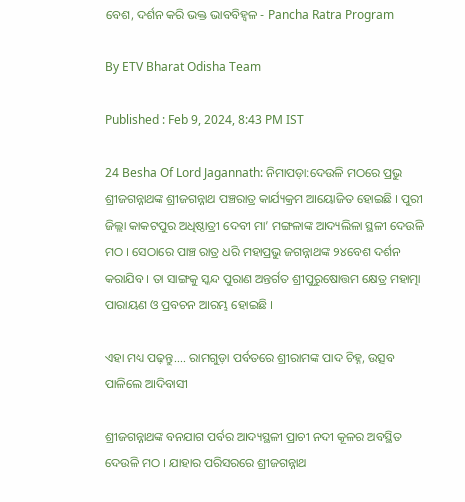ବେଶ, ଦର୍ଶନ କରି ଭକ୍ତ ଭାବବିହ୍ବଳ - Pancha Ratra Program

By ETV Bharat Odisha Team

Published : Feb 9, 2024, 8:43 PM IST

24 Besha Of Lord Jagannath: ନିମାପଡ଼ା:ଦେଉଳି ମଠରେ ପ୍ରଭୁ ଶ୍ରୀଜଗନ୍ନାଥଙ୍କ ଶ୍ରୀଜଗନ୍ନାଥ ପଞ୍ଚରାତ୍ର କାର୍ଯ୍ୟକ୍ରମ ଆୟୋଜିତ ହୋଇଛି । ପୁରୀ ଜିଲ୍ଲା କାକଟପୁର ଅଧିଷ୍ଠାତ୍ରୀ ଦେବୀ ମା’ ମଙ୍ଗଳାଙ୍କ ଆଦ୍ୟଲିଳା ସ୍ଥଳୀ ଦେଉଳି ମଠ । ସେଠାରେ ପାଞ୍ଚ ରାତ୍ର ଧରି ମହାପ୍ରଭୁ ଜଗନ୍ନାଥଙ୍କ ୨୪ବେଶ ଦର୍ଶନ କରାଯିବ । ତା ସାଙ୍ଗକୁ ସ୍କନ୍ଦ ପୁରାଣ ଅନ୍ତର୍ଗତ ଶ୍ରୀପୁରୁଷୋତ୍ତମ କ୍ଷେତ୍ର ମହାତ୍ମା ପାରାୟଣ ଓ ପ୍ରବଚନ ଆରମ୍ଭ ହୋଇଛି ।

ଏହା ମଧ୍ୟ ପଢ଼ନ୍ତୁ.... ରାମଗୁଡ଼ା ପର୍ବତରେ ଶ୍ରୀରାମଙ୍କ ପାଦ ଚିହ୍ନ, ଉତ୍ସବ ପାଳିଲେ ଆଦିବାସୀ

ଶ୍ରୀଜଗନ୍ନାଥଙ୍କ ବନଯାଗ ପର୍ବର ଆଦ୍ୟସ୍ଥଳୀ ପ୍ରାଚୀ ନଦୀ କୂଳର ଅବସ୍ଥିତ ଦେଉଳି ମଠ । ଯାହାର ପରିସରରେ ଶ୍ରୀଜଗନ୍ନାଥ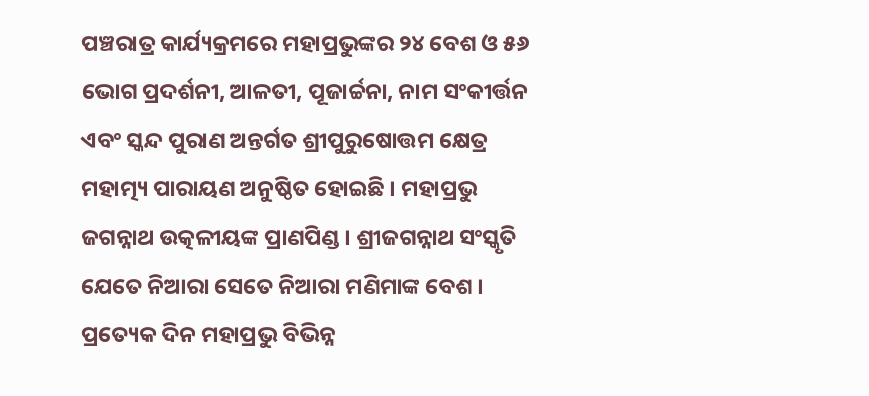ପଞ୍ଚରାତ୍ର କାର୍ଯ୍ୟକ୍ରମରେ ମହାପ୍ରଭୁଙ୍କର ୨୪ ବେଶ ଓ ୫୬ ଭୋଗ ପ୍ରଦର୍ଶନୀ, ଆଳତୀ, ପୂଜାର୍ଚ୍ଚନା, ନାମ ସଂକୀର୍ତ୍ତନ ଏବଂ ସ୍କନ୍ଦ ପୁରାଣ ଅନ୍ତର୍ଗତ ଶ୍ରୀପୁରୁଷୋତ୍ତମ କ୍ଷେତ୍ର ମହାତ୍ମ୍ୟ ପାରାୟଣ ଅନୁଷ୍ଠିତ ହୋଇଛି । ମହାପ୍ରଭୁ ଜଗନ୍ନାଥ ଉତ୍କଳୀୟଙ୍କ ପ୍ରାଣପିଣ୍ଡ । ଶ୍ରୀଜଗନ୍ନାଥ ସଂସ୍କୃତି ଯେତେ ନିଆରା ସେତେ ନିଆରା ମଣିମାଙ୍କ ବେଶ । ପ୍ରତ୍ୟେକ ଦିନ ମହାପ୍ରଭୁ ବିଭିନ୍ନ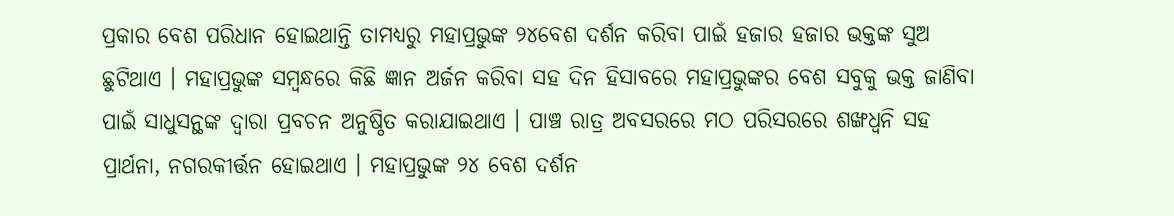ପ୍ରକାର ବେଶ ପରିଧାନ ହୋଇଥାନ୍ତି ତାମଧ୍ୟରୁ ମହାପ୍ରଭୁଙ୍କ ୨୪ବେଶ ଦର୍ଶନ କରିବା ପାଇଁ ହଜାର ହଜାର ଭକ୍ତଙ୍କ ସୁଅ ଛୁଟିଥାଏ । ମହାପ୍ରଭୁଙ୍କ ସମ୍ବନ୍ଧରେ କିଛି ଜ୍ଞାନ ଅର୍ଜନ କରିବା ସହ ଦିନ ହିସାବରେ ମହାପ୍ରଭୁଙ୍କର ବେଶ ସବୁକୁ ଭକ୍ତ ଜାଣିବା ପାଇଁ ସାଧୁସନ୍ଥଙ୍କ ଦ୍ୱାରା ପ୍ରବଚନ ଅନୁଷ୍ଠିତ କରାଯାଇଥାଏ । ପାଞ୍ଚ ରାତ୍ର ଅବସରରେ ମଠ ପରିସରରେ ଶଙ୍ଖଧ୍ବନି ସହ ପ୍ରାର୍ଥନା, ନଗରକୀର୍ତ୍ତନ ହୋଇଥାଏ । ମହାପ୍ରଭୁଙ୍କ ୨୪ ବେଶ ଦର୍ଶନ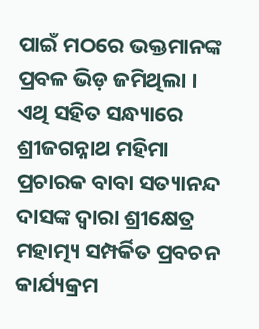ପାଇଁ ମଠରେ ଭକ୍ତମାନଙ୍କ ପ୍ରବଳ ଭିଡ଼ ଜମିଥିଲା । ଏଥି ସହିତ ସନ୍ଧ୍ୟାରେ ଶ୍ରୀଜଗନ୍ନାଥ ମହିମା ପ୍ରଚାରକ ବାବା ସତ୍ୟାନନ୍ଦ ଦାସଙ୍କ ଦ୍ବାରା ଶ୍ରୀକ୍ଷେତ୍ର ମହାତ୍ମ୍ୟ ସମ୍ପର୍କିତ ପ୍ରବଚନ କାର୍ଯ୍ୟକ୍ରମ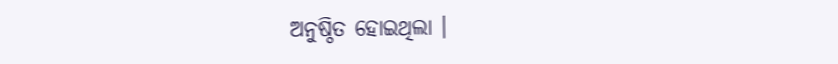ଅନୁଷ୍ଠିତ ହୋଇଥିଲା ।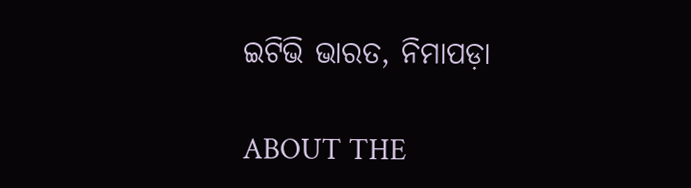ଇଟିଭି ଭାରତ, ନିମାପଡ଼ା

ABOUT THE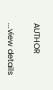AUTHOR

...view details